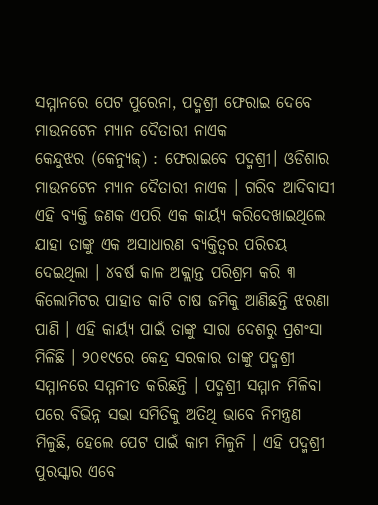ସମ୍ମାନରେ ପେଟ ପୁରେନା, ପଦ୍ମଶ୍ରୀ ଫେରାଇ ଦେବେ ମାଉନଟେନ ମ୍ୟାନ ଦୈତାରୀ ନାଏକ
କେନ୍ଦୁଝର (କେନ୍ୟୁଜ୍) : ଫେରାଇବେ ପଦ୍ମଶ୍ରୀ। ଓଡିଶାର ମାଉନଟେନ ମ୍ୟାନ ଦୈତାରୀ ନାଏକ । ଗରିବ ଆଦିବାସୀ ଏହି ବ୍ୟକ୍ତି ଜଣକ ଏପରି ଏକ କାର୍ୟ୍ୟ କରିଦେଖାଇଥିଲେ ଯାହା ତାଙ୍କୁ ଏକ ଅସାଧାରଣ ବ୍ୟକ୍ତିତ୍ୱର ପରିଚୟ ଦେଇଥିଲା । ୪ବର୍ଷ କାଳ ଅକ୍ଲାନ୍ତ ପରିଶ୍ରମ କରି ୩ କିଲୋମିଟର ପାହାଡ କାଟି ଚାଷ ଜମିକୁ ଆଣିଛନ୍ତି ଝରଣା ପାଣି । ଏହି କାର୍ୟ୍ୟ ପାଇଁ ତାଙ୍କୁ ସାରା ଦେଶରୁ ପ୍ରଶଂସା ମିଳିଛି । ୨୦୧୯ରେ କେନ୍ଦ୍ର ସରକାର ତାଙ୍କୁ ପଦ୍ମଶ୍ରୀ ସମ୍ମାନରେ ସମ୍ମନୀତ କରିଛନ୍ତି । ପଦ୍ମଶ୍ରୀ ସମ୍ମାନ ମିଳିବା ପରେ ବିଭିନ୍ନ ସଭା ସମିତିକୁ ଅତିଥି ଭାବେ ନିମନ୍ତ୍ରଣ ମିଳୁଛି, ହେଲେ ପେଟ ପାଇଁ କାମ ମିଳୁନି । ଏହି ପଦ୍ମଶ୍ରୀ ପୁରସ୍କାର ଏବେ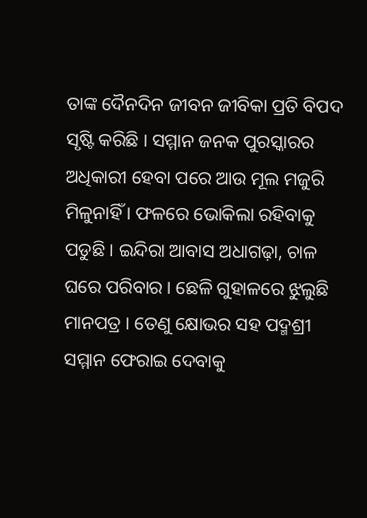ତାଙ୍କ ଦୈନଦିନ ଜୀବନ ଜୀବିକା ପ୍ରତି ବିପଦ ସୃଷ୍ଟି କରିଛି । ସମ୍ମାନ ଜନକ ପୁରସ୍କାରର ଅଧିକାରୀ ହେବା ପରେ ଆଉ ମୂଲ ମଜୁରି ମିଳୁନାହିଁ । ଫଳରେ ଭୋକିଲା ରହିବାକୁ ପଡୁଛି । ଇନ୍ଦିରା ଆବାସ ଅଧାଗଢ଼ା, ଚାଳ ଘରେ ପରିବାର । ଛେଳି ଗୁହାଳରେ ଝୁଲୁଛି ମାନପତ୍ର । ତେଣୁ କ୍ଷୋଭର ସହ ପଦ୍ମଶ୍ରୀ ସମ୍ମାନ ଫେରାଇ ଦେବାକୁ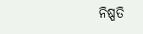ନିଷ୍ପତି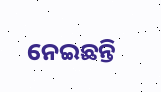ନେଇଛନ୍ତି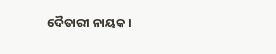ଦୈତାରୀ ନାୟକ ।